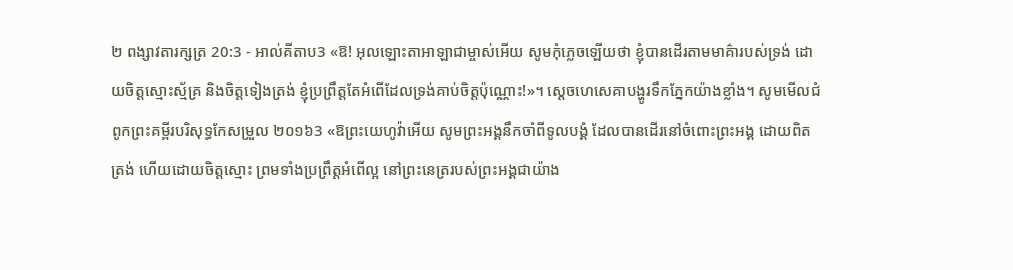២ ពង្សាវតារក្សត្រ 20:3 - អាល់គីតាប3 «ឱ! អុលឡោះតាអាឡាជាម្ចាស់អើយ សូមកុំភ្លេចឡើយថា ខ្ញុំបានដើរតាមមាគ៌ារបស់ទ្រង់ ដោយចិត្តស្មោះស្ម័គ្រ និងចិត្តទៀងត្រង់ ខ្ញុំប្រព្រឹត្តតែអំពើដែលទ្រង់គាប់ចិត្តប៉ុណ្ណោះ!»។ ស្តេចហេសេគាបង្ហូរទឹកភ្នែកយ៉ាងខ្លាំង។ សូមមើលជំពូកព្រះគម្ពីរបរិសុទ្ធកែសម្រួល ២០១៦3 «ឱព្រះយេហូវ៉ាអើយ សូមព្រះអង្គនឹកចាំពីទូលបង្គំ ដែលបានដើរនៅចំពោះព្រះអង្គ ដោយពិតត្រង់ ហើយដោយចិត្តស្មោះ ព្រមទាំងប្រព្រឹត្តអំពើល្អ នៅព្រះនេត្ររបស់ព្រះអង្គជាយ៉ាង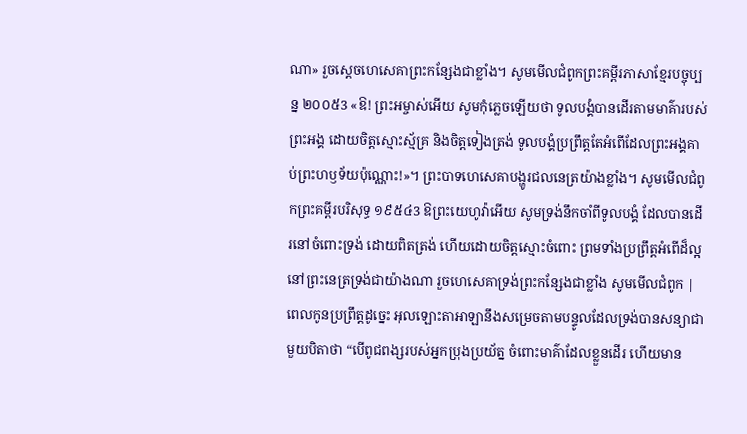ណា» រួចស្ដេចហេសេគាព្រះកន្សែងជាខ្លាំង។ សូមមើលជំពូកព្រះគម្ពីរភាសាខ្មែរបច្ចុប្បន្ន ២០០៥3 «ឱ! ព្រះអម្ចាស់អើយ សូមកុំភ្លេចឡើយថា ទូលបង្គំបានដើរតាមមាគ៌ារបស់ព្រះអង្គ ដោយចិត្តស្មោះស្ម័គ្រ និងចិត្តទៀងត្រង់ ទូលបង្គំប្រព្រឹត្តតែអំពើដែលព្រះអង្គគាប់ព្រះហឫទ័យប៉ុណ្ណោះ!»។ ព្រះបាទហេសេគាបង្ហូរជលនេត្រយ៉ាងខ្លាំង។ សូមមើលជំពូកព្រះគម្ពីរបរិសុទ្ធ ១៩៥៤3 ឱព្រះយេហូវ៉ាអើយ សូមទ្រង់នឹកចាំពីទូលបង្គំ ដែលបានដើរនៅចំពោះទ្រង់ ដោយពិតត្រង់ ហើយដោយចិត្តស្មោះចំពោះ ព្រមទាំងប្រព្រឹត្តអំពើដ៏ល្អ នៅព្រះនេត្រទ្រង់ជាយ៉ាងណា រួចហេសេគាទ្រង់ព្រះកន្សែងជាខ្លាំង សូមមើលជំពូក |
ពេលកូនប្រព្រឹត្តដូច្នេះ អុលឡោះតាអាឡានឹងសម្រេចតាមបន្ទូលដែលទ្រង់បានសន្យាជាមួយបិតាថា “បើពូជពង្សរបស់អ្នកប្រុងប្រយ័ត្ន ចំពោះមាគ៌ាដែលខ្លួនដើរ ហើយមាន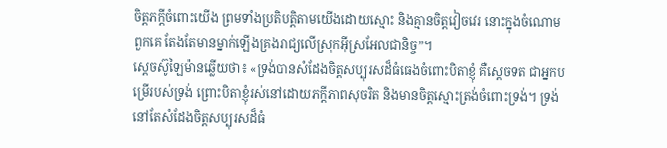ចិត្តភក្តីចំពោះយើង ព្រមទាំងប្រតិបត្តិតាមយើងដោយស្មោះ និងគ្មានចិត្តវៀចវេរ នោះក្នុងចំណោមពួកគេ តែងតែមានម្នាក់ឡើងគ្រងរាជ្យលើស្រុកអ៊ីស្រអែលជានិច្ច”។
ស្តេចស៊ូឡៃម៉ានឆ្លើយថា៖ «ទ្រង់បានសំដែងចិត្តសប្បុរសដ៏ធំធេងចំពោះបិតាខ្ញុំ គឺស្តេចទត ជាអ្នកបម្រើរបស់ទ្រង់ ព្រោះបិតាខ្ញុំរស់នៅដោយភក្តីភាពសុចរិត និងមានចិត្តស្មោះត្រង់ចំពោះទ្រង់។ ទ្រង់នៅតែសំដែងចិត្តសប្បុរសដ៏ធំ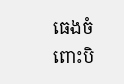ធេងចំពោះបិ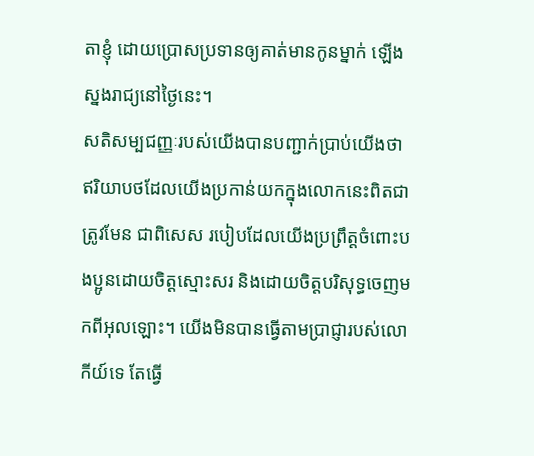តាខ្ញុំ ដោយប្រោសប្រទានឲ្យគាត់មានកូនម្នាក់ ឡើងស្នងរាជ្យនៅថ្ងៃនេះ។
សតិសម្បជញ្ញៈរបស់យើងបានបញ្ជាក់ប្រាប់យើងថា ឥរិយាបថដែលយើងប្រកាន់យកក្នុងលោកនេះពិតជាត្រូវមែន ជាពិសេស របៀបដែលយើងប្រព្រឹត្ដចំពោះបងប្អូនដោយចិត្ដស្មោះសរ និងដោយចិត្តបរិសុទ្ធចេញមកពីអុលឡោះ។ យើងមិនបានធ្វើតាមប្រាជ្ញារបស់លោកីយ៍ទេ តែធ្វើ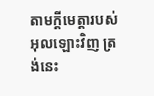តាមក្តីមេត្តារបស់អុលឡោះវិញ ត្រង់នេះ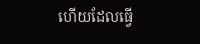ហើយដែលធ្វើ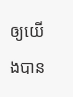ឲ្យយើងបាន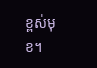ខ្ពស់មុខ។